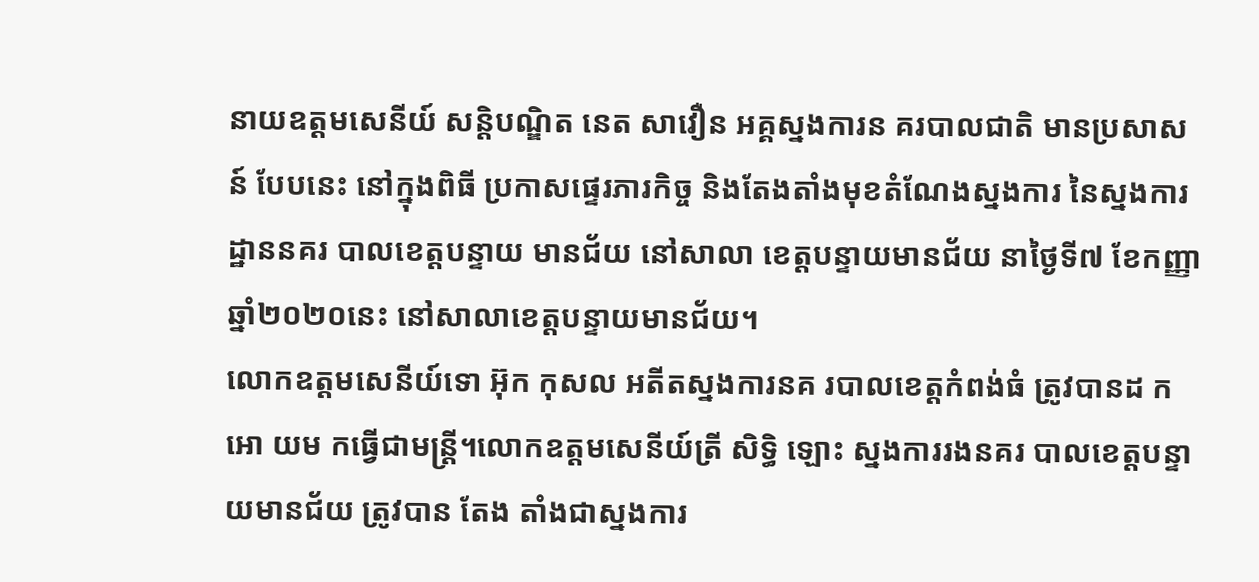នាយឧត្តមសេនីយ៍ សន្តិបណ្ឌិត នេត សាវឿន អគ្គស្នងការន គរបាលជាតិ មានប្រសាសន៍ បែបនេះ នៅក្នុងពិធី ប្រកាសផ្ទេរភារកិច្ច និងតែងតាំងមុខតំណែងស្នងការ នៃស្នងការដ្ឋាននគរ បាលខេត្តបន្ទាយ មានជ័យ នៅសាលា ខេត្តបន្ទាយមានជ័យ នាថ្ងៃទី៧ ខែកញ្ញា ឆ្នាំ២០២០នេះ នៅសាលាខេត្តបន្ទាយមានជ័យ។
លោកឧត្តមសេនីយ៍ទោ អ៊ុក កុសល អតីតស្នងការនគ របាលខេត្តកំពង់ធំ ត្រូវបានដ កអោ យម កធ្វើជាមន្ត្រី។លោកឧត្តមសេនីយ៍ត្រី សិទ្ធិ ឡោះ ស្នងការរងនគរ បាលខេត្តបន្ទាយមានជ័យ ត្រូវបាន តែង តាំងជាស្នងការ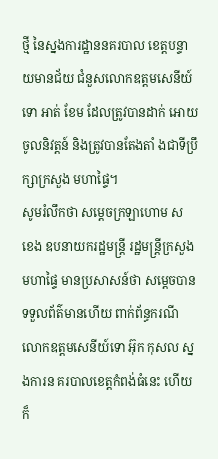ថ្មី នៃស្នងការដ្ឋាននគរបាល ខេត្តបន្ទាយមានជ័យ ជំនួសលោកឧត្តមសេនីយ៍ទោ អាត់ ខែម ដែលត្រូវបានដាក់ អោយចូលនិវត្តន៍ និងត្រូវបានតែងតាំ ងជាទីប្រឹក្សាក្រសួង មហាផ្ទៃ។
សូមរំលឹកថា សម្តេចក្រឡាហោម ស ខេង ឧបនាយករដ្ឋមន្ត្រី រដ្ឋមន្ត្រីក្រសួងមហាផ្ទៃ មានប្រសាសន៍ថា សម្តេចបានទទួលព័ត៌មានហើយ ពាក់ព័ន្ធករណីលោកឧត្តមសេនីយ៍ទោ អ៊ុក កុសល ស្នងការន គរបាលខេត្តកំពង់ធំនេះ ហើយក៏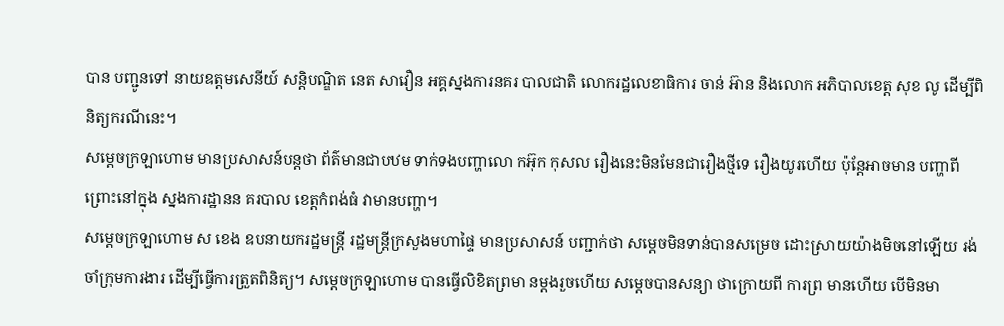បាន បញ្ជូនទៅ នាយឧត្តមសេនីយ៍ សន្តិបណ្ឌិត នេត សាវឿន អគ្គស្នងការនគរ បាលជាតិ លោករដ្ឋលេខាធិការ ចាន់ អ៊ាន និងលោក អភិបាលខេត្ត សុខ លូ ដើម្បីពិនិត្យករណីនេះ។
សម្តេចក្រឡាហោម មានប្រសាសន៍បន្តថា ព័ត៌មានជាបឋម ទាក់ទងបញ្ហាលោ កអ៊ុក កុសល រឿងនេះមិនមែនជារឿងថ្មីទេ រឿងយូរហើយ ប៉ុន្តែអាចមាន បញ្ហាពីព្រោះនៅក្នុង ស្នងការដ្ឋានន គរបាល ខេត្តកំពង់ធំ វាមានបញ្ហា។
សម្តេចក្រឡាហោម ស ខេង ឧបនាយករដ្ឋមន្ត្រី រដ្ឋមន្ត្រីក្រសួងមហាផ្ទៃ មានប្រសាសន៍ បញ្ជាក់ថា សម្តេចមិនទាន់បានសម្រេច ដោះស្រាយយ៉ាងមិចនៅឡើយ រង់ចាំក្រុមការងារ ដើម្បីធ្វើការត្រួតពិនិត្យ។ សម្តេចក្រឡាហោម បានធ្វើលិខិតព្រមា នម្តងរួចហើយ សម្តេចបានសន្យា ថាក្រោយពី ការព្រ មានហើយ បើមិនមា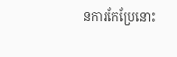នការកែប្រែនោះ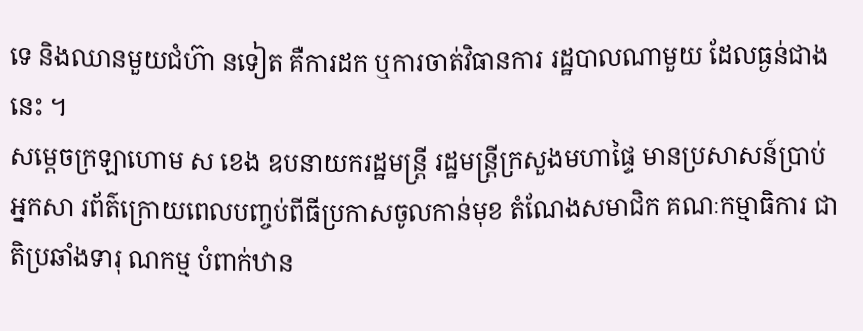ទេ និងឈានមួយជំហ៊ា នទៀត គឺការដក ឬការចាត់វិធានការ រដ្ឋបាលណាមួយ ដែលធ្ងន់ជាងនេះ ។
សម្តេចក្រឡាហោម ស ខេង ឧបនាយករដ្ឋមន្ត្រី រដ្ឋមន្ត្រីក្រសួងមហាផ្ទៃ មានប្រសាសន៍ប្រាប់អ្នកសា រព័ត៌ក្រោយពេលបញ្ចប់ពីធីប្រកាសចូលកាន់មុខ តំណែងសមាជិក គណៈកម្មាធិការ ជាតិប្រឆាំងទារុ ណកម្ម បំពាក់ឋាន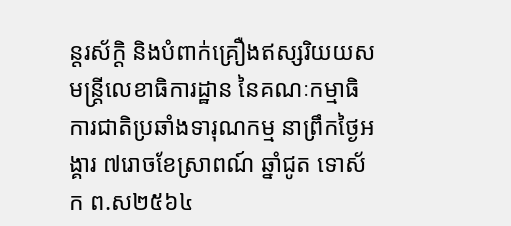ន្តរស័ក្តិ និងបំពាក់គ្រឿងឥស្សរិយយស មន្ត្រីលេខាធិការដ្ឋាន នៃគណៈកម្មាធិការជាតិប្រឆាំងទារុណកម្ម នាព្រឹកថ្ងៃអង្គារ ៧រោចខែស្រាពណ៍ ឆ្នាំជូត ទោស័ក ព.ស២៥៦៤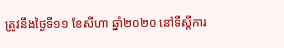ត្រូវនឹងថ្ងៃទី១១ ខែសីហា ឆ្នាំ២០២០ នៅទីស្តីការ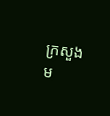ក្រសួងម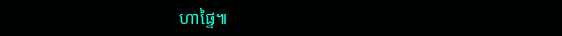ហាផ្ទៃ៕